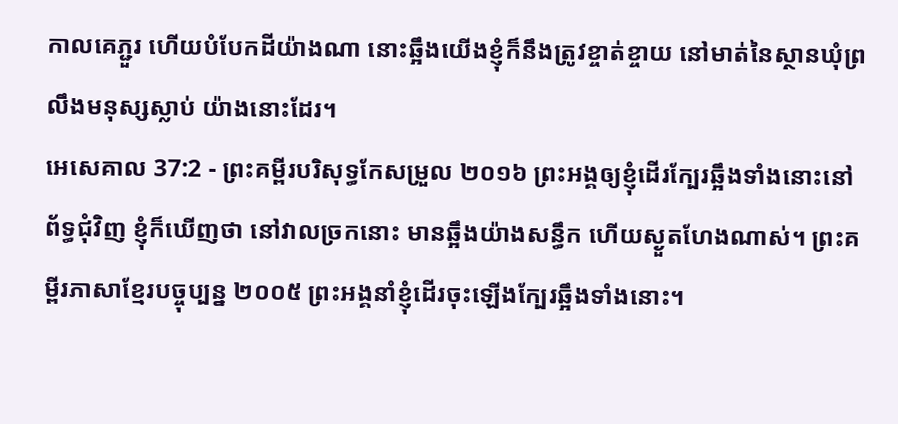កាលគេភ្ជួរ ហើយបំបែកដីយ៉ាងណា នោះឆ្អឹងយើងខ្ញុំក៏នឹងត្រូវខ្ចាត់ខ្ចាយ នៅមាត់នៃស្ថានឃុំព្រលឹងមនុស្សស្លាប់ យ៉ាងនោះដែរ។
អេសេគាល 37:2 - ព្រះគម្ពីរបរិសុទ្ធកែសម្រួល ២០១៦ ព្រះអង្គឲ្យខ្ញុំដើរក្បែរឆ្អឹងទាំងនោះនៅព័ទ្ធជុំវិញ ខ្ញុំក៏ឃើញថា នៅវាលច្រកនោះ មានឆ្អឹងយ៉ាងសន្ធឹក ហើយស្ងួតហែងណាស់។ ព្រះគម្ពីរភាសាខ្មែរបច្ចុប្បន្ន ២០០៥ ព្រះអង្គនាំខ្ញុំដើរចុះឡើងក្បែរឆ្អឹងទាំងនោះ។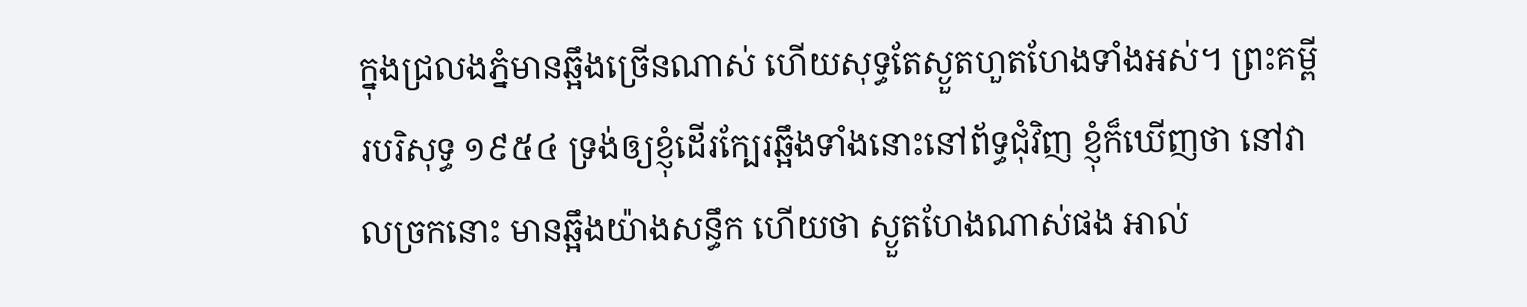ក្នុងជ្រលងភ្នំមានឆ្អឹងច្រើនណាស់ ហើយសុទ្ធតែស្ងួតហួតហែងទាំងអស់។ ព្រះគម្ពីរបរិសុទ្ធ ១៩៥៤ ទ្រង់ឲ្យខ្ញុំដើរក្បែរឆ្អឹងទាំងនោះនៅព័ទ្ធជុំវិញ ខ្ញុំក៏ឃើញថា នៅវាលច្រកនោះ មានឆ្អឹងយ៉ាងសន្ធឹក ហើយថា ស្ងួតហែងណាស់ផង អាល់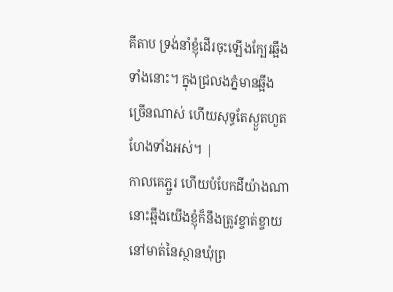គីតាប ទ្រង់នាំខ្ញុំដើរចុះឡើងក្បែរឆ្អឹងទាំងនោះ។ ក្នុងជ្រលងភ្នំមានឆ្អឹងច្រើនណាស់ ហើយសុទ្ធតែស្ងួតហួតហែងទាំងអស់។ |
កាលគេភ្ជួរ ហើយបំបែកដីយ៉ាងណា នោះឆ្អឹងយើងខ្ញុំក៏នឹងត្រូវខ្ចាត់ខ្ចាយ នៅមាត់នៃស្ថានឃុំព្រ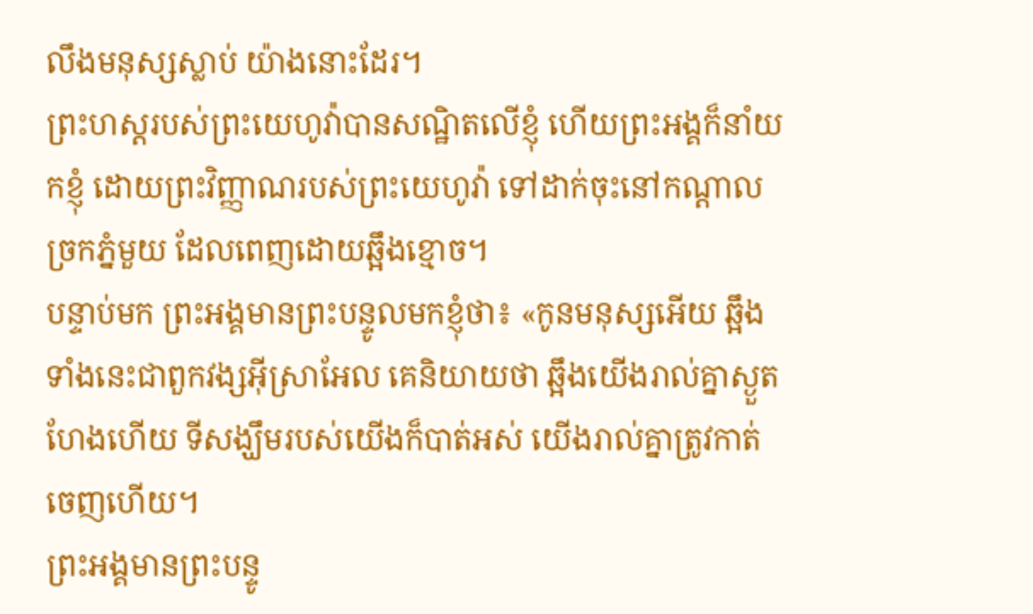លឹងមនុស្សស្លាប់ យ៉ាងនោះដែរ។
ព្រះហស្តរបស់ព្រះយេហូវ៉ាបានសណ្ឋិតលើខ្ញុំ ហើយព្រះអង្គក៏នាំយកខ្ញុំ ដោយព្រះវិញ្ញាណរបស់ព្រះយេហូវ៉ា ទៅដាក់ចុះនៅកណ្ដាលច្រកភ្នំមួយ ដែលពេញដោយឆ្អឹងខ្មោច។
បន្ទាប់មក ព្រះអង្គមានព្រះបន្ទូលមកខ្ញុំថា៖ «កូនមនុស្សអើយ ឆ្អឹងទាំងនេះជាពួកវង្សអ៊ីស្រាអែល គេនិយាយថា ឆ្អឹងយើងរាល់គ្នាស្ងួតហែងហើយ ទីសង្ឃឹមរបស់យើងក៏បាត់អស់ យើងរាល់គ្នាត្រូវកាត់ចេញហើយ។
ព្រះអង្គមានព្រះបន្ទូ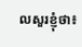លសួរខ្ញុំថា៖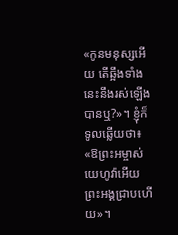«កូនមនុស្សអើយ តើឆ្អឹងទាំងនេះនឹងរស់ឡើងបានឬ?»។ ខ្ញុំក៏ទូលឆ្លើយថា៖ «ឱព្រះអម្ចាស់យេហូវ៉ាអើយ ព្រះអង្គជ្រាបហើយ»។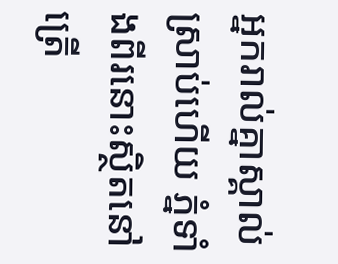អ្នករាល់គ្នាស្គាល់ស្រាប់ហើយ ភ្នំទាំងពីរនោះស្ថិតនៅត្រើ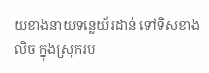យខាងនាយទន្លេយ័រដាន់ ទៅទិសខាងលិច ក្នុងស្រុករប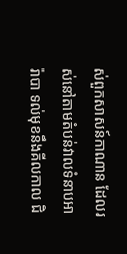ស់ពួកសាសន៍កាណាន ដែលរស់នៅតាមតំបន់វាលទំនាបអារ៉ាបា ទល់មុខនឹងគីលកាល ជិ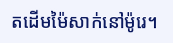តដើមម៉ៃសាក់នៅម៉ូរេ។